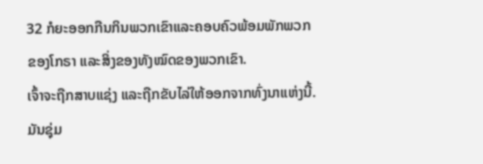32 ກໍຍະອອກກືນກິນພວກເຂົາແລະຄອບຄົວພ້ອມພັກພວກຂອງໂກຣາ ແລະສິ່ງຂອງທັງໝົດຂອງພວກເຂົາ.
ເຈົ້າຈະຖືກສາບແຊ່ງ ແລະຖືກຂັບໄລ່ໃຫ້ອອກຈາກທົ່ງນາແຫ່ງນີ້. ມັນຊຸ່ມ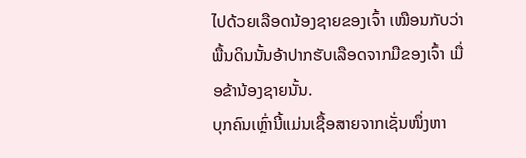ໄປດ້ວຍເລືອດນ້ອງຊາຍຂອງເຈົ້າ ເໝືອນກັບວ່າພື້ນດິນນັ້ນອ້າປາກຮັບເລືອດຈາກມືຂອງເຈົ້າ ເມື່ອຂ້ານ້ອງຊາຍນັ້ນ.
ບຸກຄົນເຫຼົ່ານີ້ແມ່ນເຊື້ອສາຍຈາກເຊັ່ນໜຶ່ງຫາ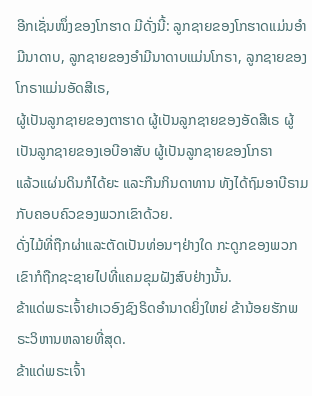ອີກເຊັ່ນໜຶ່ງຂອງໂກຮາດ ມີດັ່ງນີ້: ລູກຊາຍຂອງໂກຮາດແມ່ນອຳມີນາດາບ, ລູກຊາຍຂອງອຳມີນາດາບແມ່ນໂກຣາ, ລູກຊາຍຂອງໂກຣາແມ່ນອັດສີເຣ,
ຜູ້ເປັນລູກຊາຍຂອງຕາຮາດ ຜູ້ເປັນລູກຊາຍຂອງອັດສີເຣ ຜູ້ເປັນລູກຊາຍຂອງເອບີອາສັບ ຜູ້ເປັນລູກຊາຍຂອງໂກຣາ
ແລ້ວແຜ່ນດິນກໍໄດ້ຍະ ແລະກືນກິນດາທານ ທັງໄດ້ຖົມອາບີຣາມກັບຄອບຄົວຂອງພວກເຂົາດ້ວຍ.
ດັ່ງໄມ້ທີ່ຖືກຜ່າແລະຕັດເປັນທ່ອນໆຢ່າງໃດ ກະດູກຂອງພວກເຂົາກໍຖືກຊະຊາຍໄປທີ່ແຄມຂຸມຝັງສົບຢ່າງນັ້ນ.
ຂ້າແດ່ພຣະເຈົ້າຢາເວອົງຊົງຣິດອຳນາດຍິ່ງໃຫຍ່ ຂ້ານ້ອຍຮັກພຣະວິຫານຫລາຍທີ່ສຸດ.
ຂ້າແດ່ພຣະເຈົ້າ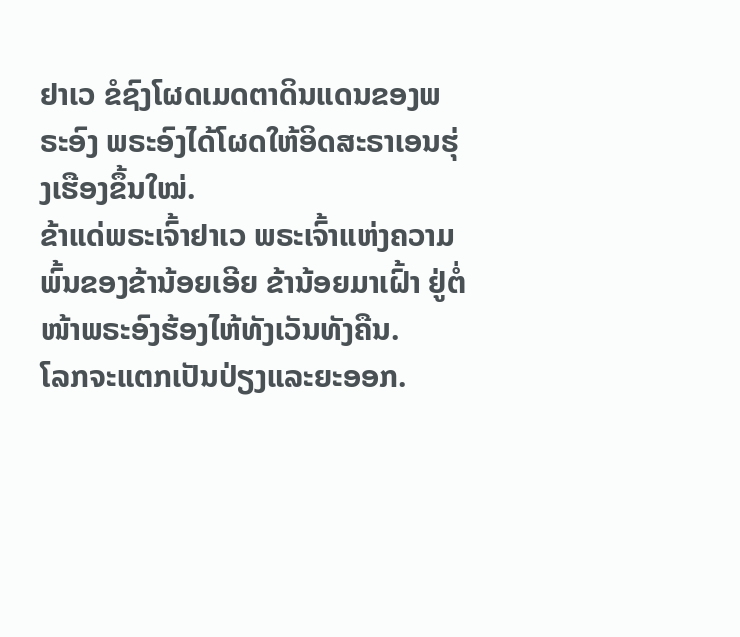ຢາເວ ຂໍຊົງໂຜດເມດຕາດິນແດນຂອງພຣະອົງ ພຣະອົງໄດ້ໂຜດໃຫ້ອິດສະຣາເອນຮຸ່ງເຮືອງຂຶ້ນໃໝ່.
ຂ້າແດ່ພຣະເຈົ້າຢາເວ ພຣະເຈົ້າແຫ່ງຄວາມພົ້ນຂອງຂ້ານ້ອຍເອີຍ ຂ້ານ້ອຍມາເຝົ້າ ຢູ່ຕໍ່ໜ້າພຣະອົງຮ້ອງໄຫ້ທັງເວັນທັງຄືນ.
ໂລກຈະແຕກເປັນປ່ຽງແລະຍະອອກ.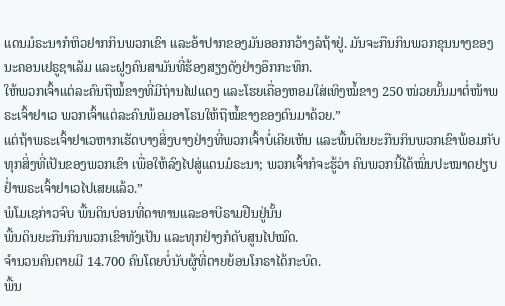ແດນມໍຣະນາກໍຫິວຢາກກິນພວກເຂົາ ແລະອ້າປາກຂອງມັນອອກກວ້າງລໍຖ້າຢູ່. ມັນຈະກືນກິນພວກຂຸນນາງຂອງນະຄອນເຢຣູຊາເລັມ ແລະຝູງຄົນສາມັນທີ່ຮ້ອງສຽງດັງຢ່າງອຶກກະທຶກ.
ໃຫ້ພວກເຈົ້າແຕ່ລະຄົນຖືໝໍ້ຂາງທີ່ມີຖ່ານໄຟແດງ ແລະໂຮຍເຄື່ອງຫອມໃສ່ເທິງໝໍ້ຂາງ 250 ໜ່ວຍນັ້ນມາຕໍ່ໜ້າພຣະເຈົ້າຢາເວ ພວກເຈົ້າແຕ່ລະຄົນພ້ອມອາໂຣນໃຫ້ຖືໝໍ້ຂາງຂອງຕົນມາດ້ວຍ.”
ແຕ່ຖ້າພຣະເຈົ້າຢາເວຫາກເຮັດບາງສິ່ງບາງຢ່າງທີ່ພວກເຈົ້າບໍ່ເຄີຍເຫັນ ແລະພື້ນດິນຍະກືນກິນພວກເຂົາພ້ອມກັບທຸກສິ່ງທີ່ເປັນຂອງພວກເຂົາ ເພື່ອໃຫ້ລົງໄປສູ່ແດນມໍຣະນາ; ພວກເຈົ້າກໍຈະຮູ້ວ່າ ຄົນພວກນີ້ໄດ້ໝິ່ນປະໝາດຢຽບຢໍ່າພຣະເຈົ້າຢາເວໄປເສຍແລ້ວ.”
ພໍໂມເຊກ່າວຈົບ ພື້ນດິນບ່ອນທີ່ດາທານແລະອາບີຣາມຢືນຢູ່ນັ້ນ
ພື້ນດິນຍະກືນກິນພວກເຂົາທັງເປັນ ແລະທຸກຢ່າງກໍດັບສູນໄປໝົດ.
ຈຳນວນຄົນຕາຍມີ 14.700 ຄົນໂດຍບໍ່ນັບຜູ້ທີ່ຕາຍຍ້ອນໂກຣາໄດ້ກະບົດ.
ພື້ນ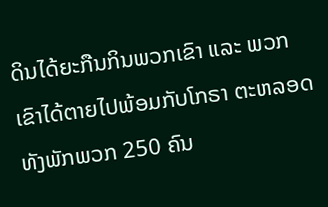ດິນໄດ້ຍະກືນກິນພວກເຂົາ ແລະ ພວກເຂົາໄດ້ຕາຍໄປພ້ອມກັບໂກຣາ ຕະຫລອດທັງພັກພວກ 250 ຄົນ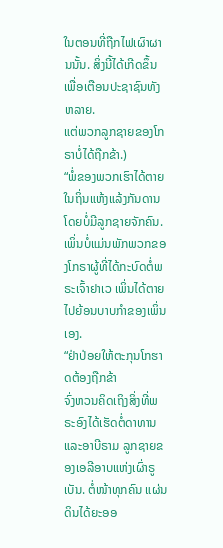ໃນຕອນທີ່ຖືກໄຟເຜົາຜານນັ້ນ. ສິ່ງນີ້ໄດ້ເກີດຂຶ້ນເພື່ອເຕືອນປະຊາຊົນທັງຫລາຍ.
ແຕ່ພວກລູກຊາຍຂອງໂກຣາບໍ່ໄດ້ຖືກຂ້າ.)
“ພໍ່ຂອງພວກເຮົາໄດ້ຕາຍໃນຖິ່ນແຫ້ງແລ້ງກັນດານ ໂດຍບໍ່ມີລູກຊາຍຈັກຄົນ. ເພິ່ນບໍ່ແມ່ນພັກພວກຂອງໂກຣາຜູ້ທີ່ໄດ້ກະບົດຕໍ່ພຣະເຈົ້າຢາເວ ເພິ່ນໄດ້ຕາຍໄປຍ້ອນບາບກຳຂອງເພິ່ນເອງ.
“ຢ່າປ່ອຍໃຫ້ຕະກຸນໂກຮາດຕ້ອງຖືກຂ້າ
ຈົ່ງຫວນຄິດເຖິງສິ່ງທີ່ພຣະອົງໄດ້ເຮັດຕໍ່ດາທານແລະອາບີຣາມ ລູກຊາຍຂອງເອລີອາບແຫ່ງເຜົ່າຣູເບັນ. ຕໍ່ໜ້າທຸກຄົນ ແຜ່ນດິນໄດ້ຍະອອ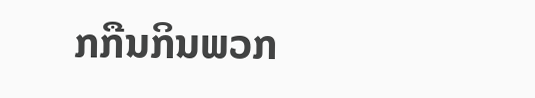ກກືນກິນພວກ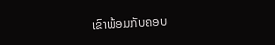ເຂົາພ້ອມກັບຄອບ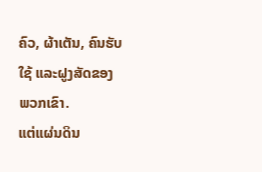ຄົວ, ຜ້າເຕັນ, ຄົນຮັບໃຊ້ ແລະຝູງສັດຂອງພວກເຂົາ.
ແຕ່ແຜ່ນດິນ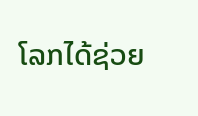ໂລກໄດ້ຊ່ວຍ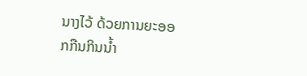ນາງໄວ້ ດ້ວຍການຍະອອກກືນກິນນໍ້າ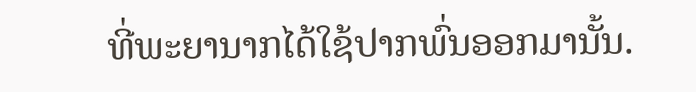ທີ່ພະຍານາກໄດ້ໃຊ້ປາກພົ່ນອອກມານັ້ນ.